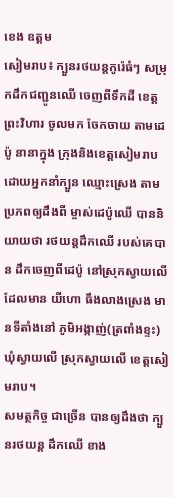ខេង ឧត្តម
សៀមរាប៖ ក្បួនរថយន្តកូរ៉េធំៗ សម្រុកដឹកជញ្ជូនឈើ ចេញពីទឹកដី ខេត្តព្រះវិហារ ចូលមក ចែកចាយ តាមដេប៉ូ នានាក្នុង ក្រុងនិងខេត្តសៀមរាប ដោយអ្នកនាំក្បួន ឈ្មោះស្រេង តាមប្រភពឲ្យដឹងពី ម្ចាស់ដេប៉ូឈើ បាននិយាយថា រថយន្តដឹកឈើ របស់គេបាន ដឹកចេញពីដេប៉ូ នៅស្រុកស្វាយលើ ដែលមាន យីហោ ធឹងលាងស្រេង មានទីតាំងនៅ ភូមិអង្កាញ់(ត្រពាំងខ្ទះ) ឃុំស្វាយលើ ស្រុកស្វាយលើ ខេត្តសៀមរាប។
សមត្ថកិច្ច ជាច្រើន បានឲ្យដឹងថា ក្បួនរថយន្ត ដឹកឈើ ខាង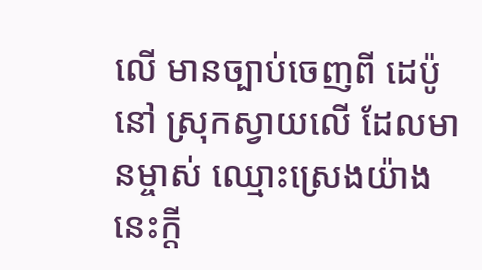លើ មានច្បាប់ចេញពី ដេប៉ូនៅ ស្រុកស្វាយលើ ដែលមានម្ចាស់ ឈ្មោះស្រេងយ៉ាងនេះក្ដី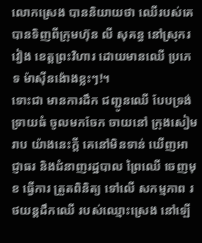លោកស្រេង បាននិយាយថា ឈើរបស់គេ បានទិញពីក្រុមហ៊ុន លី សុគន្ធ នៅស្រុករវៀង ខេត្តព្រះវិហារ ដោយមានឈើ ប្រភេទ ម៉ាស៊ីនង៉ោងខ្លះៗ!។
ទោះជា មានការដឹក ជញ្ជូនឈើ បែបទ្រង់ទ្រាយធំ ចូលមកចែក ចាយនៅ ក្រុងសៀមរាប យ៉ាងនេះក្ដី គេនៅមិនទាន់ ឃើញអាជ្ញាធរ និងជំនាញរដ្ឋបាល ព្រៃឈើ ចេញមុខ ធ្វើការ ត្រួតពិនិត្យ ទៅលើ សកម្មភាព រថយន្តដឹកឈើ របស់ឈ្មោះស្រេង នៅឡើ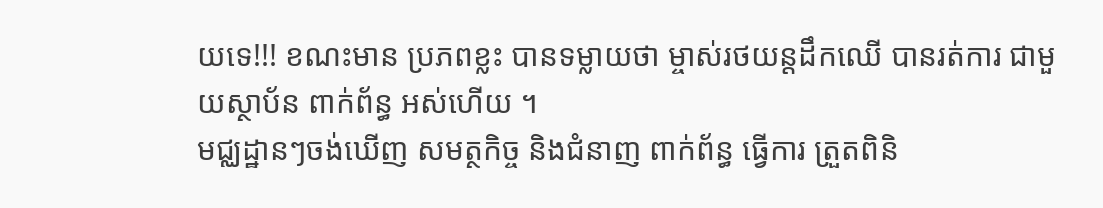យទេ!!! ខណះមាន ប្រភពខ្លះ បានទម្លាយថា ម្ចាស់រថយន្តដឹកឈើ បានរត់ការ ជាមួយស្ថាប័ន ពាក់ព័ន្ធ អស់ហើយ ។
មជ្ឈដ្ឋានៗចង់ឃើញ សមត្ថកិច្ច និងជំនាញ ពាក់ព័ន្ធ ធ្វើការ ត្រួតពិនិ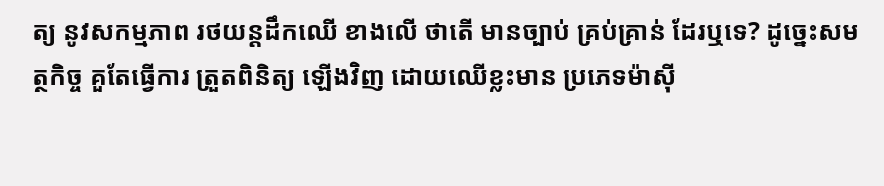ត្យ នូវសកម្មភាព រថយន្តដឹកឈើ ខាងលើ ថាតើ មានច្បាប់ គ្រប់គ្រាន់ ដែរឬទេ? ដូច្នេះសមត្ថកិច្ច គួតែធ្វើការ ត្រួតពិនិត្យ ឡើងវិញ ដោយឈើខ្លះមាន ប្រភេទម៉ាស៊ី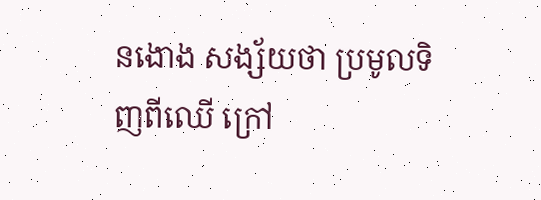នងោង សង្ស័យថា ប្រមូលទិញពីឈើ ក្រៅ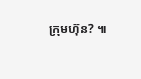ក្រុមហ៊ុន? ៕